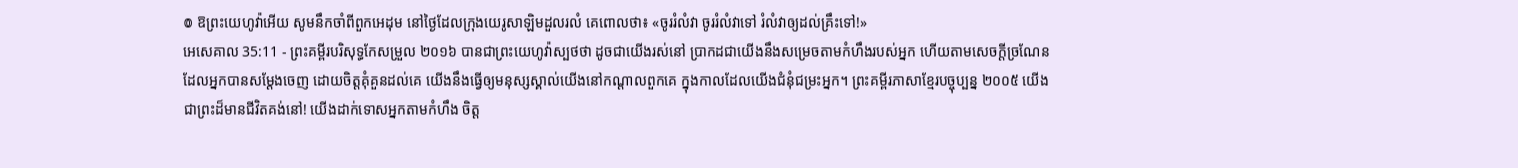៙ ឱព្រះយេហូវ៉ាអើយ សូមនឹកចាំពីពួកអេដុម នៅថ្ងៃដែលក្រុងយេរូសាឡិមដួលរលំ គេពោលថា៖ «ចូររំលំវា ចូររំលំវាទៅ រំលំវាឲ្យដល់គ្រឹះទៅ!»
អេសេគាល 35:11 - ព្រះគម្ពីរបរិសុទ្ធកែសម្រួល ២០១៦ បានជាព្រះយេហូវ៉ាស្បថថា ដូចជាយើងរស់នៅ ប្រាកដជាយើងនឹងសម្រេចតាមកំហឹងរបស់អ្នក ហើយតាមសេចក្ដីច្រណែនដែលអ្នកបានសម្ដែងចេញ ដោយចិត្តគុំគួនដល់គេ យើងនឹងធ្វើឲ្យមនុស្សស្គាល់យើងនៅកណ្ដាលពួកគេ ក្នុងកាលដែលយើងជំនុំជម្រះអ្នក។ ព្រះគម្ពីរភាសាខ្មែរបច្ចុប្បន្ន ២០០៥ យើងជាព្រះដ៏មានជីវិតគង់នៅ! យើងដាក់ទោសអ្នកតាមកំហឹង ចិត្ត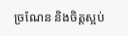ច្រណែន និងចិត្តស្អប់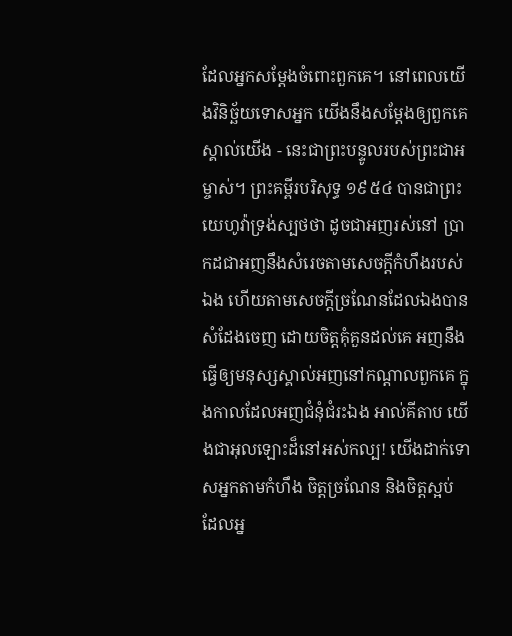ដែលអ្នកសម្តែងចំពោះពួកគេ។ នៅពេលយើងវិនិច្ឆ័យទោសអ្នក យើងនឹងសម្តែងឲ្យពួកគេស្គាល់យើង - នេះជាព្រះបន្ទូលរបស់ព្រះជាអម្ចាស់។ ព្រះគម្ពីរបរិសុទ្ធ ១៩៥៤ បានជាព្រះយេហូវ៉ាទ្រង់ស្បថថា ដូចជាអញរស់នៅ ប្រាកដជាអញនឹងសំរេចតាមសេចក្ដីកំហឹងរបស់ឯង ហើយតាមសេចក្ដីច្រណែនដែលឯងបានសំដែងចេញ ដោយចិត្តគុំគួនដល់គេ អញនឹងធ្វើឲ្យមនុស្សស្គាល់អញនៅកណ្តាលពួកគេ ក្នុងកាលដែលអញជំនុំជំរះឯង អាល់គីតាប យើងជាអុលឡោះដ៏នៅអស់កល្ប! យើងដាក់ទោសអ្នកតាមកំហឹង ចិត្តច្រណែន និងចិត្តស្អប់ ដែលអ្ន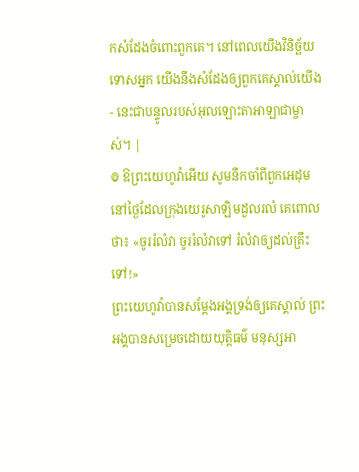កសំដែងចំពោះពួកគេ។ នៅពេលយើងវិនិច្ឆ័យទោសអ្នក យើងនឹងសំដែងឲ្យពួកគេស្គាល់យើង - នេះជាបន្ទូលរបស់អុលឡោះតាអាឡាជាម្ចាស់។ |
៙ ឱព្រះយេហូវ៉ាអើយ សូមនឹកចាំពីពួកអេដុម នៅថ្ងៃដែលក្រុងយេរូសាឡិមដួលរលំ គេពោលថា៖ «ចូររំលំវា ចូររំលំវាទៅ រំលំវាឲ្យដល់គ្រឹះទៅ!»
ព្រះយេហូវ៉ាបានសម្ដែងអង្គទ្រង់ឲ្យគេស្គាល់ ព្រះអង្គបានសម្រេចដោយយុត្តិធម៌ មនុស្សអា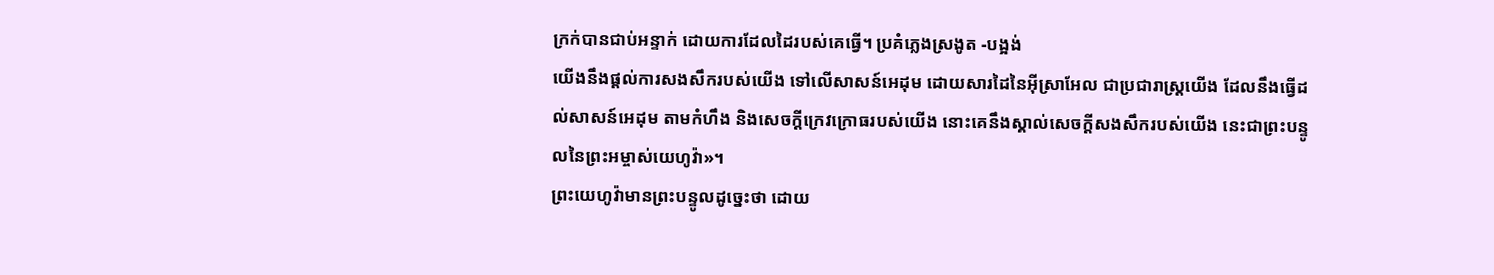ក្រក់បានជាប់អន្ទាក់ ដោយការដែលដៃរបស់គេធ្វើ។ ប្រគំភ្លេងស្រងូត -បង្អង់
យើងនឹងផ្តល់ការសងសឹករបស់យើង ទៅលើសាសន៍អេដុម ដោយសារដៃនៃអ៊ីស្រាអែល ជាប្រជារាស្ត្រយើង ដែលនឹងធ្វើដល់សាសន៍អេដុម តាមកំហឹង និងសេចក្ដីក្រេវក្រោធរបស់យើង នោះគេនឹងស្គាល់សេចក្ដីសងសឹករបស់យើង នេះជាព្រះបន្ទូលនៃព្រះអម្ចាស់យេហូវ៉ា»។
ព្រះយេហូវ៉ាមានព្រះបន្ទូលដូច្នេះថា ដោយ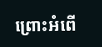ព្រោះអំពើ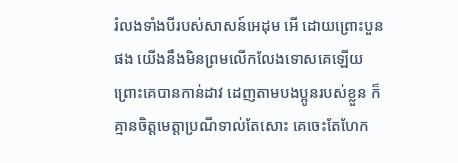រំលងទាំងបីរបស់សាសន៍អេដុម អើ ដោយព្រោះបួនផង យើងនឹងមិនព្រមលើកលែងទោសគេឡើយ ព្រោះគេបានកាន់ដាវ ដេញតាមបងប្អូនរបស់ខ្លួន ក៏គ្មានចិត្តមេត្តាប្រណីទាល់តែសោះ គេចេះតែហែក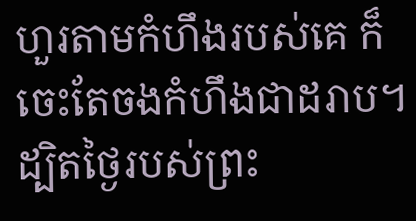ហួរតាមកំហឹងរបស់គេ ក៏ចេះតែចងកំហឹងជាដរាប។
ដ្បិតថ្ងៃរបស់ព្រះ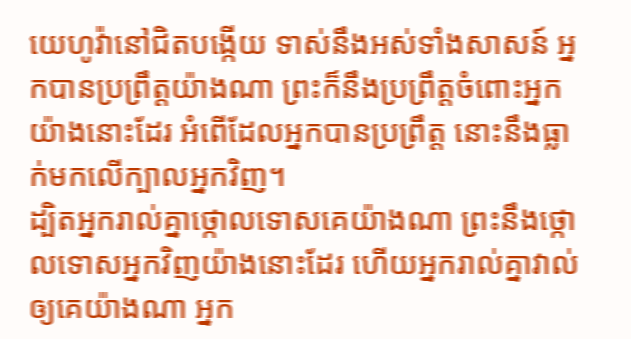យេហូវ៉ានៅជិតបង្កើយ ទាស់នឹងអស់ទាំងសាសន៍ អ្នកបានប្រព្រឹត្តយ៉ាងណា ព្រះក៏នឹងប្រព្រឹត្តចំពោះអ្នកយ៉ាងនោះដែរ អំពើដែលអ្នកបានប្រព្រឹត្ត នោះនឹងធ្លាក់មកលើក្បាលអ្នកវិញ។
ដ្បិតអ្នករាល់គ្នាថ្កោលទោសគេយ៉ាងណា ព្រះនឹងថ្កោលទោសអ្នកវិញយ៉ាងនោះដែរ ហើយអ្នករាល់គ្នាវាល់ឲ្យគេយ៉ាងណា អ្នក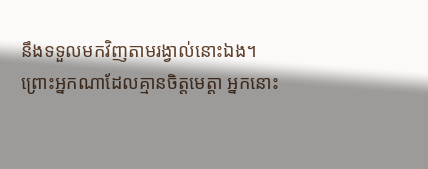នឹងទទួលមកវិញតាមរង្វាល់នោះឯង។
ព្រោះអ្នកណាដែលគ្មានចិត្តមេត្តា អ្នកនោះ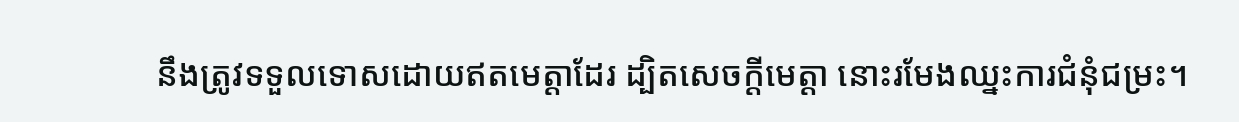នឹងត្រូវទទួលទោសដោយឥតមេត្តាដែរ ដ្បិតសេចក្តីមេត្តា នោះរមែងឈ្នះការជំនុំជម្រះ។